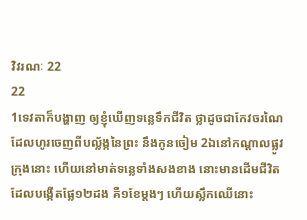វិវរណៈ 22
22
1ទេវតាក៏បង្ហាញ ឲ្យខ្ញុំឃើញទន្លេទឹកជីវិត ថ្លាដូចជាកែវចរណៃ ដែលហូរចេញពីបល្ល័ង្កនៃព្រះ នឹងកូនចៀម 2ឯនៅកណ្តាលផ្លូវក្រុងនោះ ហើយនៅមាត់ទន្លេទាំងសងខាង នោះមានដើមជីវិត ដែលបង្កើតផ្លែ១២ដង គឺ១ខែម្តងៗ ហើយស្លឹកឈើនោះ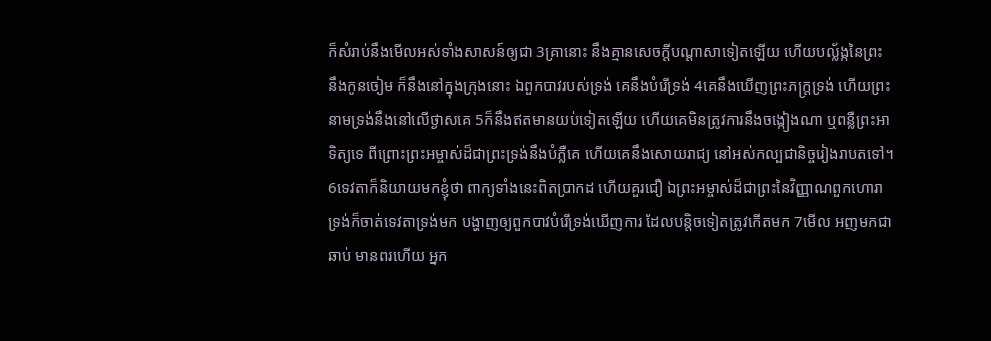ក៏សំរាប់នឹងមើលអស់ទាំងសាសន៍ឲ្យជា 3គ្រានោះ នឹងគ្មានសេចក្ដីបណ្តាសាទៀតឡើយ ហើយបល្ល័ង្កនៃព្រះ នឹងកូនចៀម ក៏នឹងនៅក្នុងក្រុងនោះ ឯពួកបាវរបស់ទ្រង់ គេនឹងបំរើទ្រង់ 4គេនឹងឃើញព្រះភក្ត្រទ្រង់ ហើយព្រះនាមទ្រង់នឹងនៅលើថ្ងាសគេ 5ក៏នឹងឥតមានយប់ទៀតឡើយ ហើយគេមិនត្រូវការនឹងចង្កៀងណា ឬពន្លឺព្រះអាទិត្យទេ ពីព្រោះព្រះអម្ចាស់ដ៏ជាព្រះទ្រង់នឹងបំភ្លឺគេ ហើយគេនឹងសោយរាជ្យ នៅអស់កល្បជានិច្ចរៀងរាបតទៅ។
6ទេវតាក៏និយាយមកខ្ញុំថា ពាក្យទាំងនេះពិតប្រាកដ ហើយគួរជឿ ឯព្រះអម្ចាស់ដ៏ជាព្រះនៃវិញ្ញាណពួកហោរា ទ្រង់ក៏ចាត់ទេវតាទ្រង់មក បង្ហាញឲ្យពួកបាវបំរើទ្រង់ឃើញការ ដែលបន្តិចទៀតត្រូវកើតមក 7មើល អញមកជាឆាប់ មានពរហើយ អ្នក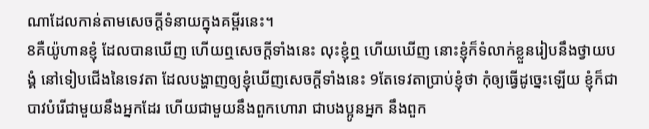ណាដែលកាន់តាមសេចក្ដីទំនាយក្នុងគម្ពីរនេះ។
8គឺយ៉ូហានខ្ញុំ ដែលបានឃើញ ហើយឮសេចក្ដីទាំងនេះ លុះខ្ញុំឮ ហើយឃើញ នោះខ្ញុំក៏ទំលាក់ខ្លួនរៀបនឹងថ្វាយបង្គំ នៅទៀបជើងនៃទេវតា ដែលបង្ហាញឲ្យខ្ញុំឃើញសេចក្ដីទាំងនេះ 9តែទេវតាប្រាប់ខ្ញុំថា កុំឲ្យធ្វើដូច្នេះឡើយ ខ្ញុំក៏ជាបាវបំរើជាមួយនឹងអ្នកដែរ ហើយជាមួយនឹងពួកហោរា ជាបងប្អូនអ្នក នឹងពួក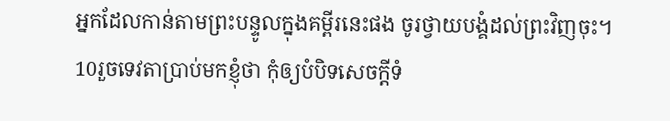អ្នកដែលកាន់តាមព្រះបន្ទូលក្នុងគម្ពីរនេះផង ចូរថ្វាយបង្គំដល់ព្រះវិញចុះ។
10រួចទេវតាប្រាប់មកខ្ញុំថា កុំឲ្យបំបិទសេចក្ដីទំ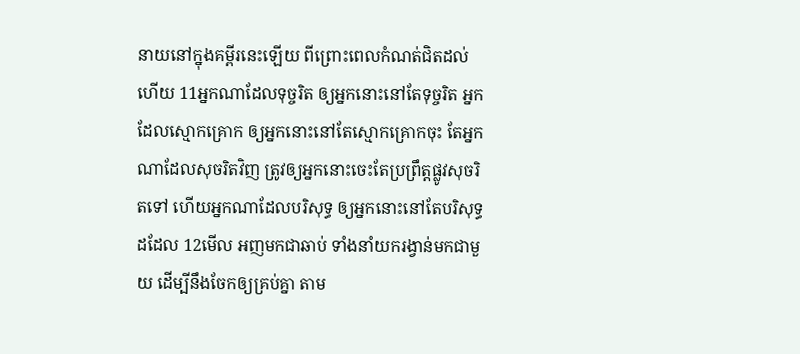នាយនៅក្នុងគម្ពីរនេះឡើយ ពីព្រោះពេលកំណត់ជិតដល់ហើយ 11អ្នកណាដែលទុច្ចរិត ឲ្យអ្នកនោះនៅតែទុច្ចរិត អ្នកដែលស្មោកគ្រោក ឲ្យអ្នកនោះនៅតែស្មោកគ្រោកចុះ តែអ្នកណាដែលសុចរិតវិញ ត្រូវឲ្យអ្នកនោះចេះតែប្រព្រឹត្តផ្លូវសុចរិតទៅ ហើយអ្នកណាដែលបរិសុទ្ធ ឲ្យអ្នកនោះនៅតែបរិសុទ្ធដដែល 12មើល អញមកជាឆាប់ ទាំងនាំយករង្វាន់មកជាមួយ ដើម្បីនឹងចែកឲ្យគ្រប់គ្នា តាម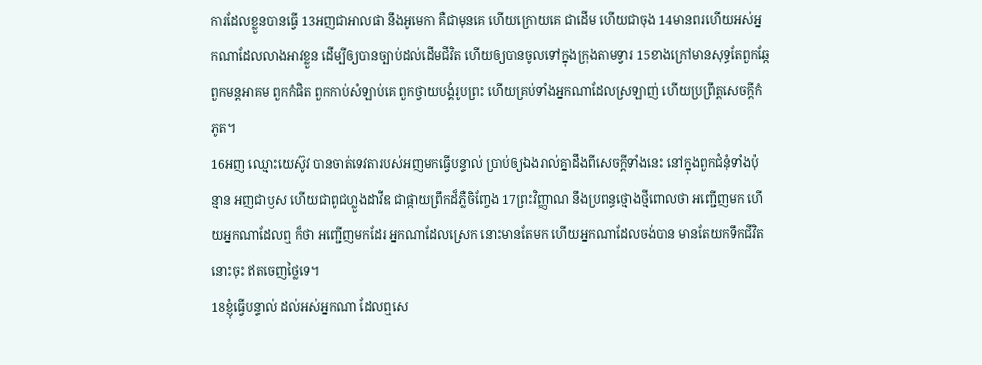ការដែលខ្លួនបានធ្វើ 13អញជាអាលផា នឹងអូមេកា គឺជាមុនគេ ហើយក្រោយគេ ជាដើម ហើយជាចុង 14មានពរហើយអស់អ្នកណាដែលលាងអាវខ្លួន ដើម្បីឲ្យបានច្បាប់ដល់ដើមជីវិត ហើយឲ្យបានចូលទៅក្នុងក្រុងតាមទ្វារ 15ខាងក្រៅមានសុទ្ធតែពួកឆ្កែ ពួកមន្តអាគម ពួកកំផិត ពួកកាប់សំឡាប់គេ ពួកថ្វាយបង្គំរូបព្រះ ហើយគ្រប់ទាំងអ្នកណាដែលស្រឡាញ់ ហើយប្រព្រឹត្តសេចក្ដីកំភូត។
16អញ ឈ្មោះយេស៊ូវ បានចាត់ទេវតារបស់អញមកធ្វើបន្ទាល់ ប្រាប់ឲ្យឯងរាល់គ្នាដឹងពីសេចក្ដីទាំងនេះ នៅក្នុងពួកជំនុំទាំងប៉ុន្មាន អញជាឫស ហើយជាពូជហ្លួងដាវីឌ ជាផ្កាយព្រឹកដ៏ភ្លឺចិញ្ចែង 17ព្រះវិញ្ញាណ នឹងប្រពន្ធថ្មោងថ្មីពោលថា អញ្ជើញមក ហើយអ្នកណាដែលឮ ក៏ថា អញ្ជើញមកដែរ អ្នកណាដែលស្រេក នោះមានតែមក ហើយអ្នកណាដែលចង់បាន មានតែយកទឹកជីវិតនោះចុះ ឥតចេញថ្លៃទេ។
18ខ្ញុំធ្វើបន្ទាល់ ដល់អស់អ្នកណា ដែលឮសេ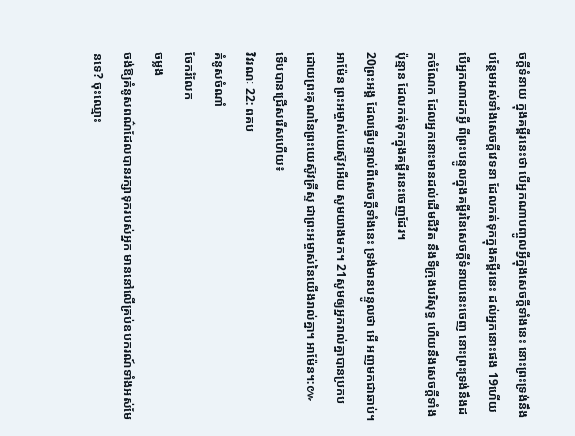ចក្ដីទំនាយ ក្នុងគម្ពីរនេះថា បើអ្នកណាបញ្ចូលអ្វីក្នុងសេចក្ដីទាំងនេះ នោះព្រះទ្រង់នឹងបន្ថែមអស់ទាំងសេចក្ដីវេទនា ដែលកត់ទុកក្នុងគម្ពីរនេះ ដល់អ្នកនោះផង 19ហើយបើអ្នកណាដកអ្វី ពីព្រះបន្ទូលក្នុងគម្ពីរនៃសេចក្ដីទំនាយនេះចេញ នោះព្រះទ្រង់នឹងដកចំណែក ដែលអ្នកនោះមានដល់ដើមជីវិត នឹងទីក្រុងបរិសុទ្ធ ហើយនឹងសេចក្ដីទាំងប៉ុន្មាន ដែលកត់ទុកក្នុងគម្ពីរនេះចេញដែរ។
20ព្រះអង្គ ដែលធ្វើបន្ទាល់ពីសេចក្ដីទាំងនេះ ទ្រង់មានបន្ទូលថា អើ អញមកជាឆាប់។ អាម៉ែន ព្រះអម្ចាស់យេស៊ូវអើយ សូមយាងមក។ 21សូមឲ្យអ្នករាល់គ្នាបានប្រកប ដោយព្រះគុណនៃព្រះយេស៊ូវគ្រីស្ទ ជាព្រះអម្ចាស់នៃយើងរាល់គ្នា។ អាម៉ែន។:៚
ទើបបានជ្រើសរើសហើយ៖
វិវរណៈ 22: ពគប
គំនូសចំណាំ
ចែករំលែក
ចម្លង
ចង់ឱ្យគំនូសពណ៌ដែលបានរក្សាទុករបស់អ្នក មាននៅលើគ្រប់ឧបករណ៍ទាំងអស់មែនទេ? ចុះឈ្មោះ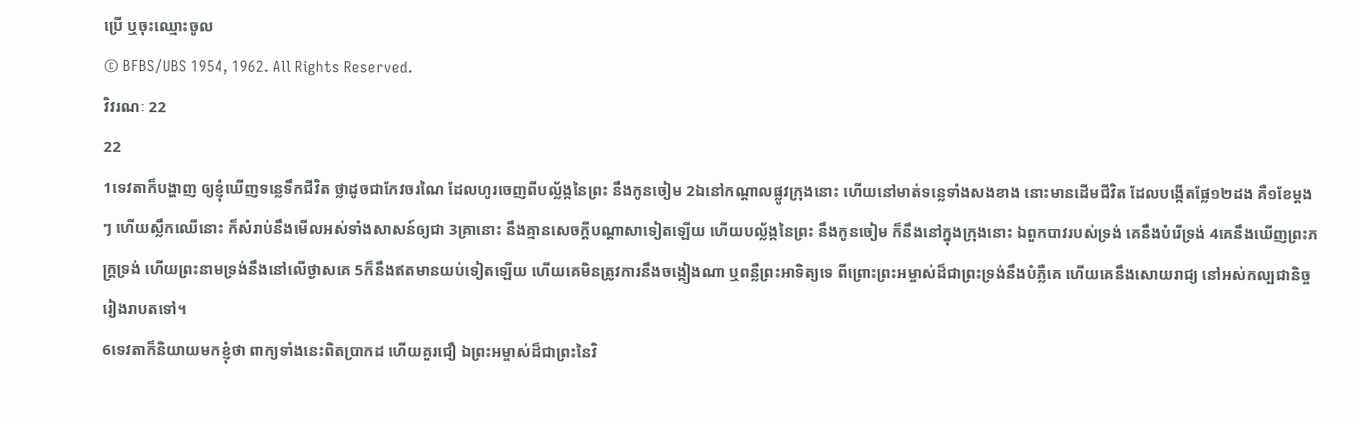ប្រើ ឬចុះឈ្មោះចូល
© BFBS/UBS 1954, 1962. All Rights Reserved.
វិវរណៈ 22
22
1ទេវតាក៏បង្ហាញ ឲ្យខ្ញុំឃើញទន្លេទឹកជីវិត ថ្លាដូចជាកែវចរណៃ ដែលហូរចេញពីបល្ល័ង្កនៃព្រះ នឹងកូនចៀម 2ឯនៅកណ្តាលផ្លូវក្រុងនោះ ហើយនៅមាត់ទន្លេទាំងសងខាង នោះមានដើមជីវិត ដែលបង្កើតផ្លែ១២ដង គឺ១ខែម្តងៗ ហើយស្លឹកឈើនោះ ក៏សំរាប់នឹងមើលអស់ទាំងសាសន៍ឲ្យជា 3គ្រានោះ នឹងគ្មានសេចក្ដីបណ្តាសាទៀតឡើយ ហើយបល្ល័ង្កនៃព្រះ នឹងកូនចៀម ក៏នឹងនៅក្នុងក្រុងនោះ ឯពួកបាវរបស់ទ្រង់ គេនឹងបំរើទ្រង់ 4គេនឹងឃើញព្រះភក្ត្រទ្រង់ ហើយព្រះនាមទ្រង់នឹងនៅលើថ្ងាសគេ 5ក៏នឹងឥតមានយប់ទៀតឡើយ ហើយគេមិនត្រូវការនឹងចង្កៀងណា ឬពន្លឺព្រះអាទិត្យទេ ពីព្រោះព្រះអម្ចាស់ដ៏ជាព្រះទ្រង់នឹងបំភ្លឺគេ ហើយគេនឹងសោយរាជ្យ នៅអស់កល្បជានិច្ចរៀងរាបតទៅ។
6ទេវតាក៏និយាយមកខ្ញុំថា ពាក្យទាំងនេះពិតប្រាកដ ហើយគួរជឿ ឯព្រះអម្ចាស់ដ៏ជាព្រះនៃវិ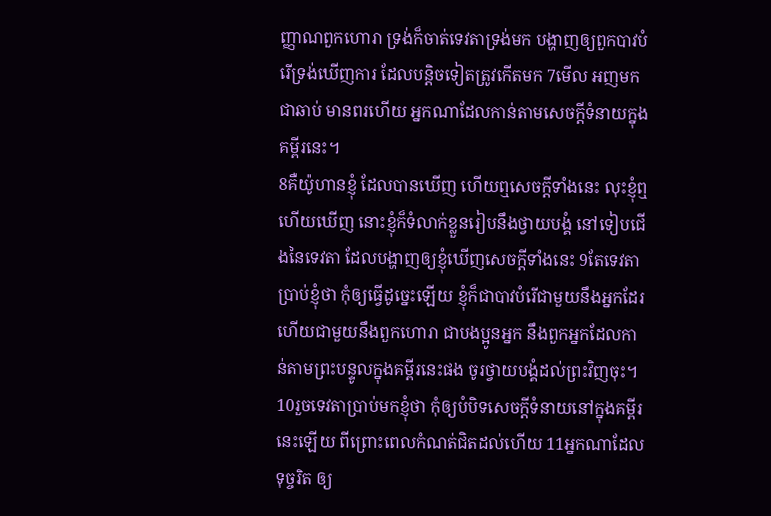ញ្ញាណពួកហោរា ទ្រង់ក៏ចាត់ទេវតាទ្រង់មក បង្ហាញឲ្យពួកបាវបំរើទ្រង់ឃើញការ ដែលបន្តិចទៀតត្រូវកើតមក 7មើល អញមកជាឆាប់ មានពរហើយ អ្នកណាដែលកាន់តាមសេចក្ដីទំនាយក្នុងគម្ពីរនេះ។
8គឺយ៉ូហានខ្ញុំ ដែលបានឃើញ ហើយឮសេចក្ដីទាំងនេះ លុះខ្ញុំឮ ហើយឃើញ នោះខ្ញុំក៏ទំលាក់ខ្លួនរៀបនឹងថ្វាយបង្គំ នៅទៀបជើងនៃទេវតា ដែលបង្ហាញឲ្យខ្ញុំឃើញសេចក្ដីទាំងនេះ 9តែទេវតាប្រាប់ខ្ញុំថា កុំឲ្យធ្វើដូច្នេះឡើយ ខ្ញុំក៏ជាបាវបំរើជាមួយនឹងអ្នកដែរ ហើយជាមួយនឹងពួកហោរា ជាបងប្អូនអ្នក នឹងពួកអ្នកដែលកាន់តាមព្រះបន្ទូលក្នុងគម្ពីរនេះផង ចូរថ្វាយបង្គំដល់ព្រះវិញចុះ។
10រួចទេវតាប្រាប់មកខ្ញុំថា កុំឲ្យបំបិទសេចក្ដីទំនាយនៅក្នុងគម្ពីរនេះឡើយ ពីព្រោះពេលកំណត់ជិតដល់ហើយ 11អ្នកណាដែលទុច្ចរិត ឲ្យ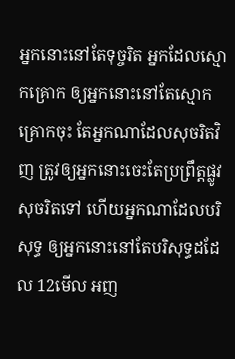អ្នកនោះនៅតែទុច្ចរិត អ្នកដែលស្មោកគ្រោក ឲ្យអ្នកនោះនៅតែស្មោកគ្រោកចុះ តែអ្នកណាដែលសុចរិតវិញ ត្រូវឲ្យអ្នកនោះចេះតែប្រព្រឹត្តផ្លូវសុចរិតទៅ ហើយអ្នកណាដែលបរិសុទ្ធ ឲ្យអ្នកនោះនៅតែបរិសុទ្ធដដែល 12មើល អញ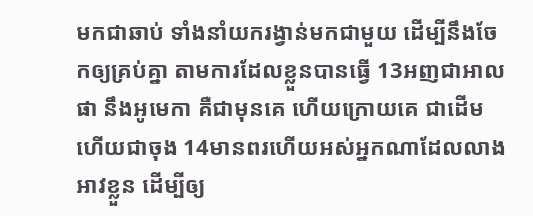មកជាឆាប់ ទាំងនាំយករង្វាន់មកជាមួយ ដើម្បីនឹងចែកឲ្យគ្រប់គ្នា តាមការដែលខ្លួនបានធ្វើ 13អញជាអាលផា នឹងអូមេកា គឺជាមុនគេ ហើយក្រោយគេ ជាដើម ហើយជាចុង 14មានពរហើយអស់អ្នកណាដែលលាងអាវខ្លួន ដើម្បីឲ្យ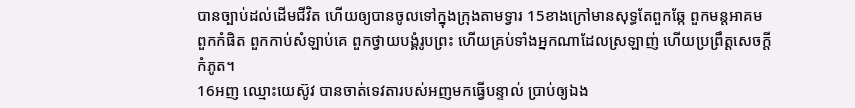បានច្បាប់ដល់ដើមជីវិត ហើយឲ្យបានចូលទៅក្នុងក្រុងតាមទ្វារ 15ខាងក្រៅមានសុទ្ធតែពួកឆ្កែ ពួកមន្តអាគម ពួកកំផិត ពួកកាប់សំឡាប់គេ ពួកថ្វាយបង្គំរូបព្រះ ហើយគ្រប់ទាំងអ្នកណាដែលស្រឡាញ់ ហើយប្រព្រឹត្តសេចក្ដីកំភូត។
16អញ ឈ្មោះយេស៊ូវ បានចាត់ទេវតារបស់អញមកធ្វើបន្ទាល់ ប្រាប់ឲ្យឯង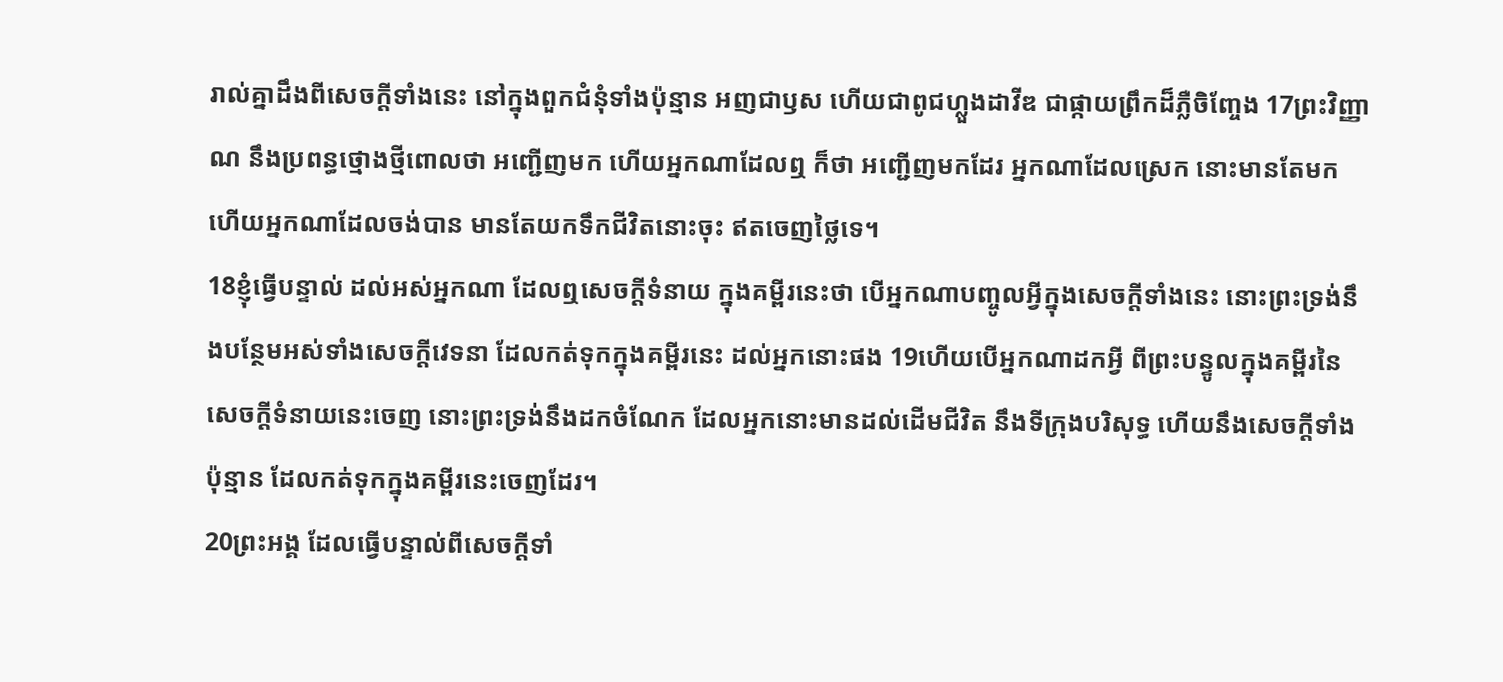រាល់គ្នាដឹងពីសេចក្ដីទាំងនេះ នៅក្នុងពួកជំនុំទាំងប៉ុន្មាន អញជាឫស ហើយជាពូជហ្លួងដាវីឌ ជាផ្កាយព្រឹកដ៏ភ្លឺចិញ្ចែង 17ព្រះវិញ្ញាណ នឹងប្រពន្ធថ្មោងថ្មីពោលថា អញ្ជើញមក ហើយអ្នកណាដែលឮ ក៏ថា អញ្ជើញមកដែរ អ្នកណាដែលស្រេក នោះមានតែមក ហើយអ្នកណាដែលចង់បាន មានតែយកទឹកជីវិតនោះចុះ ឥតចេញថ្លៃទេ។
18ខ្ញុំធ្វើបន្ទាល់ ដល់អស់អ្នកណា ដែលឮសេចក្ដីទំនាយ ក្នុងគម្ពីរនេះថា បើអ្នកណាបញ្ចូលអ្វីក្នុងសេចក្ដីទាំងនេះ នោះព្រះទ្រង់នឹងបន្ថែមអស់ទាំងសេចក្ដីវេទនា ដែលកត់ទុកក្នុងគម្ពីរនេះ ដល់អ្នកនោះផង 19ហើយបើអ្នកណាដកអ្វី ពីព្រះបន្ទូលក្នុងគម្ពីរនៃសេចក្ដីទំនាយនេះចេញ នោះព្រះទ្រង់នឹងដកចំណែក ដែលអ្នកនោះមានដល់ដើមជីវិត នឹងទីក្រុងបរិសុទ្ធ ហើយនឹងសេចក្ដីទាំងប៉ុន្មាន ដែលកត់ទុកក្នុងគម្ពីរនេះចេញដែរ។
20ព្រះអង្គ ដែលធ្វើបន្ទាល់ពីសេចក្ដីទាំ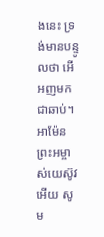ងនេះ ទ្រង់មានបន្ទូលថា អើ អញមកជាឆាប់។ អាម៉ែន ព្រះអម្ចាស់យេស៊ូវអើយ សូម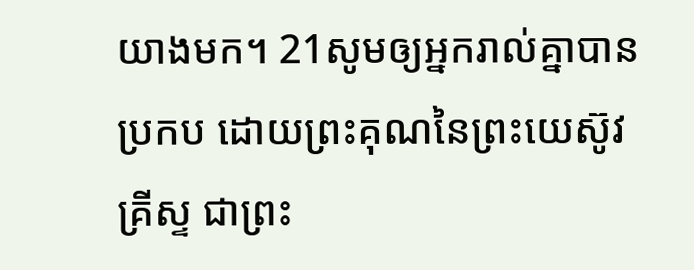យាងមក។ 21សូមឲ្យអ្នករាល់គ្នាបានប្រកប ដោយព្រះគុណនៃព្រះយេស៊ូវគ្រីស្ទ ជាព្រះ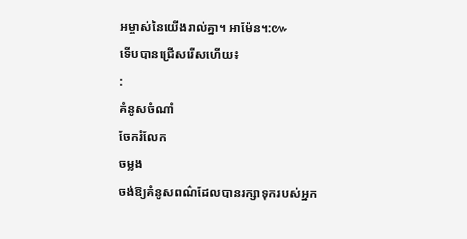អម្ចាស់នៃយើងរាល់គ្នា។ អាម៉ែន។:៚
ទើបបានជ្រើសរើសហើយ៖
:
គំនូសចំណាំ
ចែករំលែក
ចម្លង
ចង់ឱ្យគំនូសពណ៌ដែលបានរក្សាទុករបស់អ្នក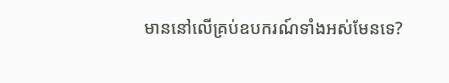មាននៅលើគ្រប់ឧបករណ៍ទាំងអស់មែនទេ?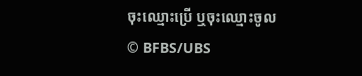ចុះឈ្មោះប្រើ ឬចុះឈ្មោះចូល
© BFBS/UBS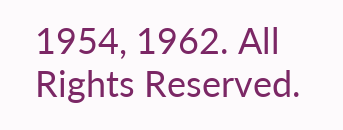1954, 1962. All Rights Reserved.